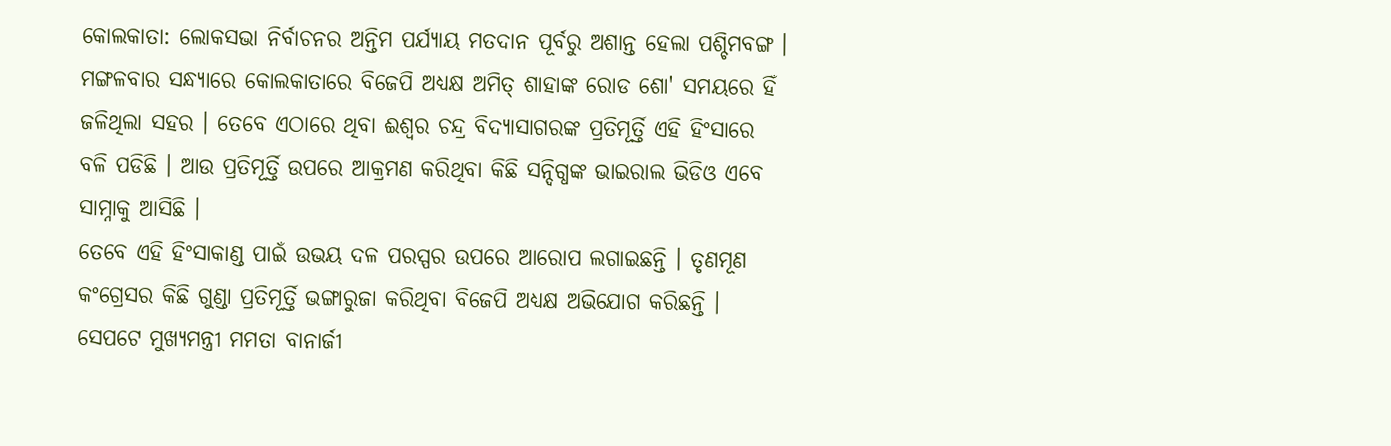କୋଲକାତା: ଲୋକସଭା ନିର୍ବାଚନର ଅନ୍ତିମ ପର୍ଯ୍ୟାୟ ମତଦାନ ପୂର୍ବରୁ ଅଶାନ୍ତ ହେଲା ପଶ୍ଚିମବଙ୍ଗ । ମଙ୍ଗଳବାର ସନ୍ଧ୍ୟାରେ କୋଲକାତାରେ ବିଜେପି ଅଧ୍ୟକ୍ଷ ଅମିତ୍ ଶାହାଙ୍କ ରୋଡ ଶୋ' ସମୟରେ ହିଁ ଜଳିଥିଲା ସହର । ତେବେ ଏଠାରେ ଥିବା ଈଶ୍ବର ଚନ୍ଦ୍ର ବିଦ୍ୟାସାଗରଙ୍କ ପ୍ରତିମୂର୍ତ୍ତି ଏହି ହିଂସାରେ ବଳି ପଡିଛି । ଆଉ ପ୍ରତିମୂର୍ତ୍ତି ଉପରେ ଆକ୍ରମଣ କରିଥିବା କିଛି ସନ୍ଦିଗ୍ଧଙ୍କ ଭାଇରାଲ ଭିଡିଓ ଏବେ ସାମ୍ନାକୁ ଆସିଛି ।
ତେବେ ଏହି ହିଂସାକାଣ୍ଡ ପାଇଁ ଉଭୟ ଦଳ ପରସ୍ପର ଉପରେ ଆରୋପ ଲଗାଇଛନ୍ତି । ତୃଣମୂଣ କଂଗ୍ରେସର କିଛି ଗୁଣ୍ଡା ପ୍ରତିମୂର୍ତ୍ତି ଭଙ୍ଗାରୁଜା କରିଥିବା ବିଜେପି ଅଧ୍ୟକ୍ଷ ଅଭିଯୋଗ କରିଛନ୍ତି । ସେପଟେ ମୁଖ୍ୟମନ୍ତ୍ରୀ ମମତା ବାନାର୍ଜୀ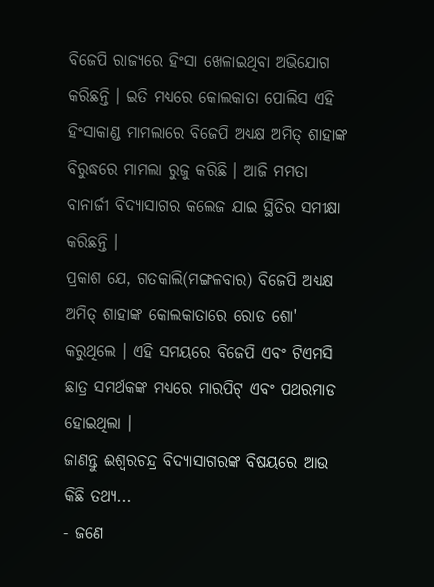ବିଜେପି ରାଜ୍ୟରେ ହିଂସା ଖେଳାଇଥିବା ଅଭିଯୋଗ କରିଛନ୍ତି । ଇତି ମଧ୍ୟରେ କୋଲକାତା ପୋଲିସ ଏହି ହିଂସାକାଣ୍ଡ ମାମଲାରେ ବିଜେପି ଅଧ୍ୟକ୍ଷ ଅମିତ୍ ଶାହାଙ୍କ ବିରୁଦ୍ଧରେ ମାମଲା ରୁଜୁ କରିଛି । ଆଜି ମମତା ବାନାର୍ଜୀ ବିଦ୍ଯାସାଗର କଲେଜ ଯାଇ ସ୍ଥିତିର ସମୀକ୍ଷା କରିଛନ୍ତି ।
ପ୍ରକାଶ ଯେ, ଗତକାଲି(ମଙ୍ଗଳବାର) ବିଜେପି ଅଧ୍ୟକ୍ଷ ଅମିତ୍ ଶାହାଙ୍କ କୋଲକାତାରେ ରୋଡ ଶୋ' କରୁଥିଲେ । ଏହି ସମୟରେ ବିଜେପି ଏବଂ ଟିଏମସି ଛାତ୍ର ସମର୍ଥକଙ୍କ ମଧ୍ୟରେ ମାରପିଟ୍ ଏବଂ ପଥରମାଡ ହୋଇଥିଲା ।
ଜାଣନ୍ତୁ ଈଶ୍ବରଚନ୍ଦ୍ର ବିଦ୍ୟାସାଗରଙ୍କ ବିଷୟରେ ଆଉ କିଛି ତଥ୍ୟ...
- ଜଣେ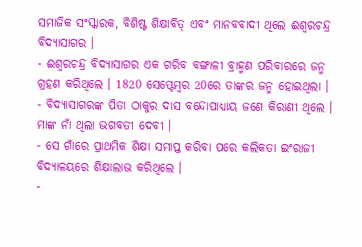ସମାଜିକ ସଂସ୍କାରକ, ବିଶିଷ୍ଟ ଶିକ୍ଷାବିତ୍ ଏବଂ ମାନବବାଦୀ ଥିଲେ ଈଶ୍ବରଚନ୍ଦ୍ର ବିଦ୍ୟାସାଗର ।
- ଈଶ୍ବରଚନ୍ଦ୍ର ବିଦ୍ୟାସାଗର ଏକ ଗରିବ ବଙ୍ଗାଳୀ ବ୍ରାହ୍ମଣ ପରିବାରରେ ଜନ୍ମ ଗ୍ରହଣ କରିଥିଲେ । 1820 ସେପ୍ଟେମ୍ବର 20ରେ ତାଙ୍କର ଜନ୍ମ ହୋଇଥିଲା ।
- ବିଦ୍ୟାସାଗରଙ୍କ ପିତା ଠାକୁର ଦାସ ବନ୍ଦୋପାଧ୍ୟାୟ ଜଣେ କିରାଣୀ ଥିଲେ । ମାଙ୍କ ନାଁ ଥିଲା ଭଗବତୀ ଦେବୀ ।
- ସେ ଗାଁରେ ପ୍ରାଥମିକ ଶିକ୍ଷା ସମାପ୍ତ କରିବା ପରେ କଲିକତା ଇଂରାଜୀ ବିଦ୍ୟାଳୟରେ ଶିକ୍ଷାଲାଭ କରିଥିଲେ ।
-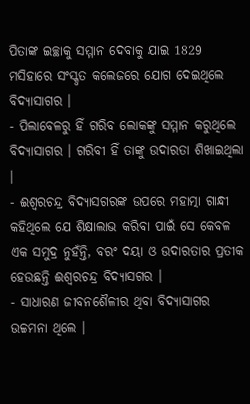ପିତାଙ୍କ ଇଚ୍ଛାକୁ ସମ୍ମାନ ଦେବାକୁ ଯାଇ 1829 ମସିହାରେ ସଂସ୍କୃତ କଲେଜରେ ଯୋଗ ଦେଇଥିଲେ ବିଦ୍ୟାସାଗର ।
- ପିଲାବେଳରୁ ହିଁ ଗରିବ ଲୋକଙ୍କୁ ସମ୍ମାନ କରୁଥିଲେ ବିଦ୍ୟାସାଗର । ଗରିବୀ ହିଁ ତାଙ୍କୁ ଉଦାରତା ଶିଖାଇଥିଲା ।
- ଈଶ୍ବରଚନ୍ଦ୍ର ବିଦ୍ୟାସଗରଙ୍କ ଉପରେ ମହାତ୍ମା ଗାନ୍ଧୀ କହିଥିଲେ ଯେ ଶିକ୍ଷାଲାଭ କରିବା ପାଇଁ ସେ କେବଳ ଏକ ସମୁଦ୍ର ନୁହଁନ୍ତି, ବରଂ ଦୟା ଓ ଉଦାରତାର ପ୍ରତୀକ ହେଉଛନ୍ତି ଈଶ୍ବରଚନ୍ଦ୍ର ବିଦ୍ୟାସଗର ।
- ସାଧାରଣ ଜୀବନଶୈଳୀର ଥିବା ବିଦ୍ୟାସାଗର ଉଚ୍ଚମନା ଥିଲେ ।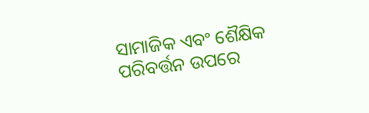ସାମାଜିକ ଏବଂ ଶୈକ୍ଷିକ ପରିବର୍ତ୍ତନ ଉପରେ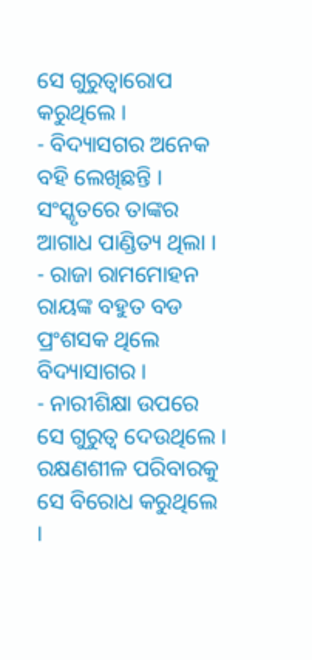ସେ ଗୁରୁତ୍ବାରୋପ କରୁଥିଲେ ।
- ବିଦ୍ୟାସଗର ଅନେକ ବହି ଲେଖିଛନ୍ତି । ସଂସ୍କୃତରେ ତାଙ୍କର ଆଗାଧ ପାଣ୍ଡିତ୍ୟ ଥିଲା ।
- ରାଜା ରାମମୋହନ ରାୟଙ୍କ ବହୁତ ବଡ ପ୍ରଂଶସକ ଥିଲେ ବିଦ୍ୟାସାଗର ।
- ନାରୀଶିକ୍ଷା ଉପରେ ସେ ଗୁରୁତ୍ବ ଦେଉଥିଲେ । ରକ୍ଷଣଶୀଳ ପରିବାରକୁ ସେ ବିରୋଧ କରୁଥିଲେ ।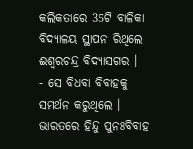କଲିକତାରେ 35ଟି ବାଳିକା ବିଦ୍ୟାଳୟ ସ୍ଥାପନ ରିଥିଲେ ଈଶ୍ବରଚନ୍ଦ୍ର ବିଦ୍ୟାସଗର ।
- ସେ ବିଧବା ବିବାହକୁ ସମର୍ଥନ କରୁଥିଲେ । ଭାରତରେ ହିନ୍ଦୁ ପୁନଃବିବାହ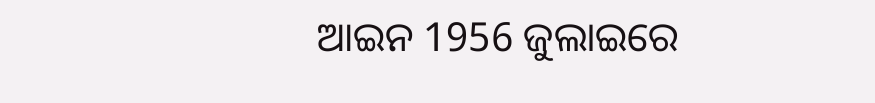ଆଇନ 1956 ଜୁଲାଇରେ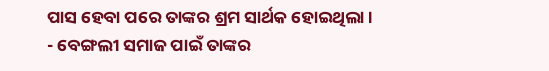ପାସ ହେବା ପରେ ତାଙ୍କର ଶ୍ରମ ସାର୍ଥକ ହୋଇଥିଲା ।
- ବେଙ୍ଗଲୀ ସମାଜ ପାଇଁ ତାଙ୍କର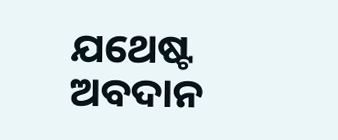ଯଥେଷ୍ଟ ଅବଦାନ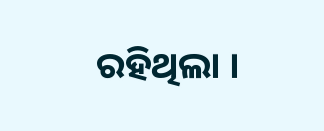ରହିଥିଲା ।